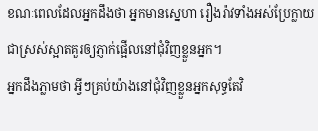ខណៈពេលដែលអ្នកដឹងថា អ្នកមានស្នេហា រឿងរ៉ាវទាំងអស់ប្រែក្លាយជាស្រស់ស្អាតគួរឲ្យភ្ញាក់ផ្អើលនៅជុំវិញខ្លួនអ្នក។
អ្នកដឹងភ្លាមថា អ្វីៗគ្រប់យ៉ាងនៅជុំវិញខ្លួនអ្នកសុទ្ធតែវិ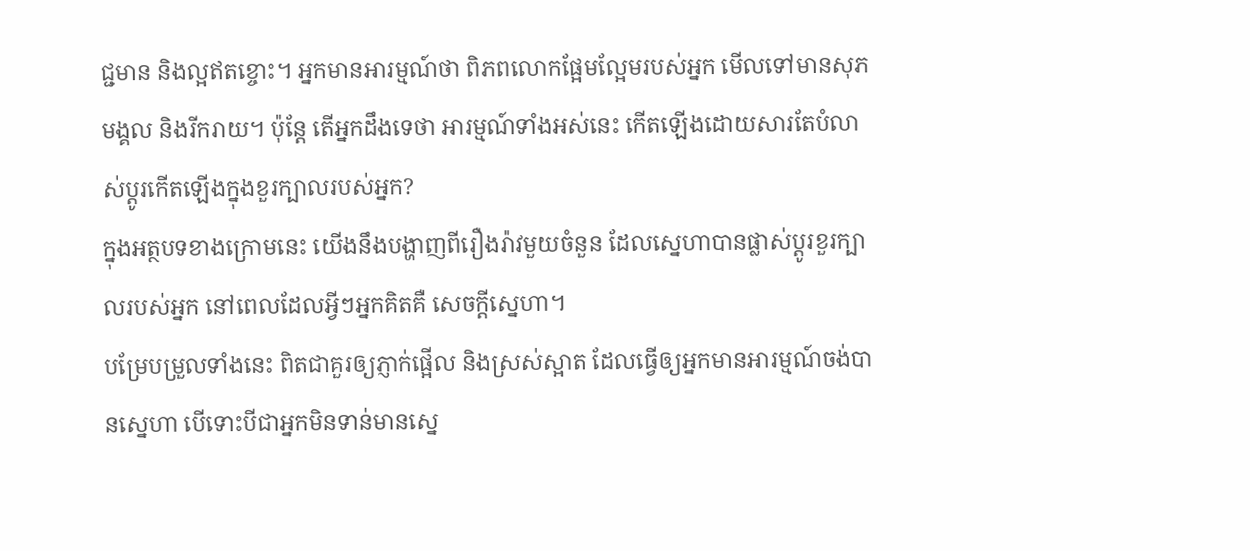ជ្ជមាន និងល្អឥតខ្ចោះ។ អ្នកមានអារម្មណ៍ថា ពិភពលោកផ្អែមល្អែមរបស់អ្នក មើលទៅមានសុភមង្គល និងរីករាយ។ ប៉ុន្តែ តើអ្នកដឹងទេថា អារម្មណ៍ទាំងអស់នេះ កើតឡើងដោយសារតែបំលាស់ប្តូរកើតឡើងក្នុងខួរក្បាលរបស់អ្នក?
ក្នុងអត្ថបទខាងក្រោមនេះ យើងនឹងបង្ហាញពីរឿងរ៉ាវមួយចំនួន ដែលស្នេហាបានផ្លាស់ប្តូរខួរក្បាលរបស់អ្នក នៅពេលដែលអ្វីៗអ្នកគិតគឺ សេចក្តីស្នេហា។
បម្រែបម្រួលទាំងនេះ ពិតជាគួរឲ្យភ្ញាក់ផ្អើល និងស្រស់ស្អាត ដែលធ្វើឲ្យអ្នកមានអារម្មណ៍ចង់បានស្នេហា បើទោះបីជាអ្នកមិនទាន់មានស្នេ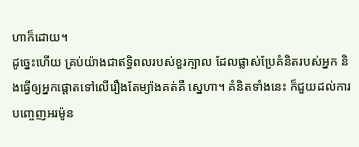ហាក៏ដោយ។
ដូច្នេះហើយ គ្រប់យ៉ាងជាឥទ្ធិពលរបស់ខួរក្បាល ដែលផ្លាស់ប្រែគំនិតរបស់អ្នក និងធ្វើឲ្យអ្នកផ្តោតទៅលើរឿងតែម្យ៉ាងគត់គឺ ស្នេហា។ គំនិតទាំងនេះ ក៏ជួយដល់ការបញ្ចេញអរម៉ូន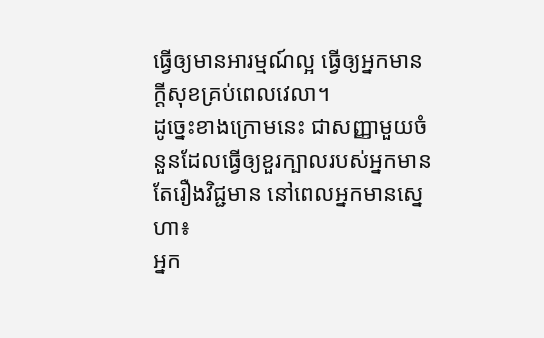ធ្វើឲ្យមានអារម្មណ៍ល្អ ធ្វើឲ្យអ្នកមានក្តីសុខគ្រប់ពេលវេលា។
ដូច្នេះខាងក្រោមនេះ ជាសញ្ញាមួយចំនួនដែលធ្វើឲ្យខួរក្បាលរបស់អ្នកមានតែរឿងវិជ្ជមាន នៅពេលអ្នកមានស្នេហា៖
អ្នក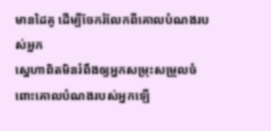មានដៃគូ ដើម្បីចែករំលែកពីគោលបំណងរបស់អ្នក
ស្នេហាពិតមិនរំពឹងឲ្យអ្នកសម្រុះសម្រួលចំពោះគោលបំណងរបស់អ្នកឡើ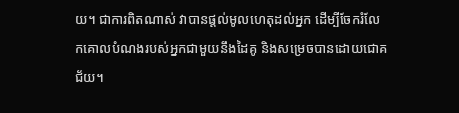យ។ ជាការពិតណាស់ វាបានផ្តល់មូលហេតុដល់អ្នក ដើម្បីចែករំលែកគោលបំណងរបស់អ្នកជាមួយនឹងដៃគូ និងសម្រេចបានដោយជោគជ័យ។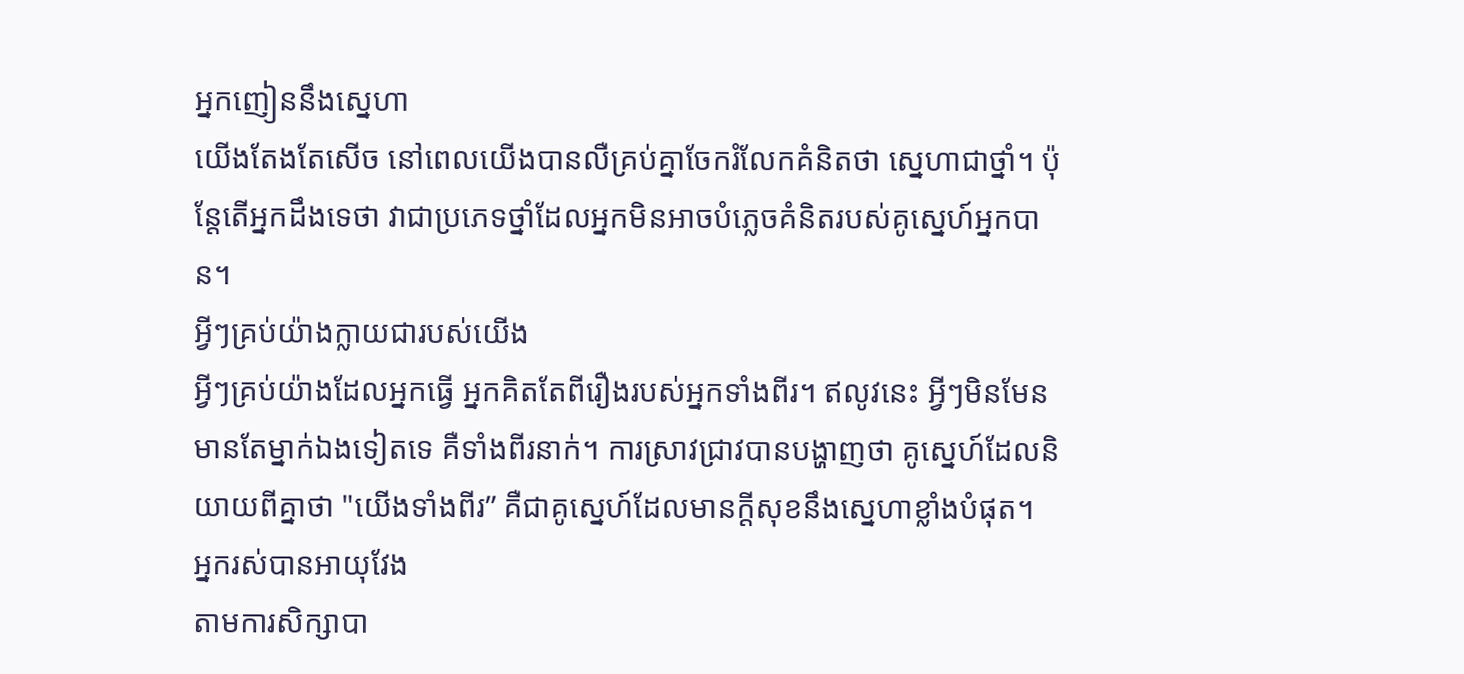អ្នកញៀននឹងស្នេហា
យើងតែងតែសើច នៅពេលយើងបានលឺគ្រប់គ្នាចែករំលែកគំនិតថា ស្នេហាជាថ្នាំ។ ប៉ុន្តែតើអ្នកដឹងទេថា វាជាប្រភេទថ្នាំដែលអ្នកមិនអាចបំភ្លេចគំនិតរបស់គូស្នេហ៍អ្នកបាន។
អ្វីៗគ្រប់យ៉ាងក្លាយជារបស់យើង
អ្វីៗគ្រប់យ៉ាងដែលអ្នកធ្វើ អ្នកគិតតែពីរឿងរបស់អ្នកទាំងពីរ។ ឥលូវនេះ អ្វីៗមិនមែនមានតែម្នាក់ឯងទៀតទេ គឺទាំងពីរនាក់។ ការស្រាវជ្រាវបានបង្ហាញថា គូស្នេហ៍ដែលនិយាយពីគ្នាថា "យើងទាំងពីរ” គឺជាគូស្នេហ៍ដែលមានក្តីសុខនឹងស្នេហាខ្លាំងបំផុត។
អ្នករស់បានអាយុវែង
តាមការសិក្សាបា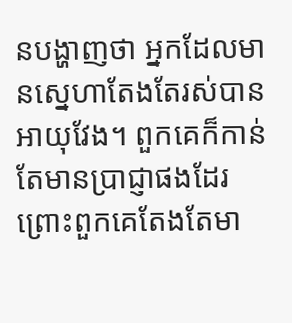នបង្ហាញថា អ្នកដែលមានស្នេហាតែងតែរស់បានអាយុវែង។ ពួកគេក៏កាន់តែមានប្រាជ្ញាផងដែរ ព្រោះពួកគេតែងតែមា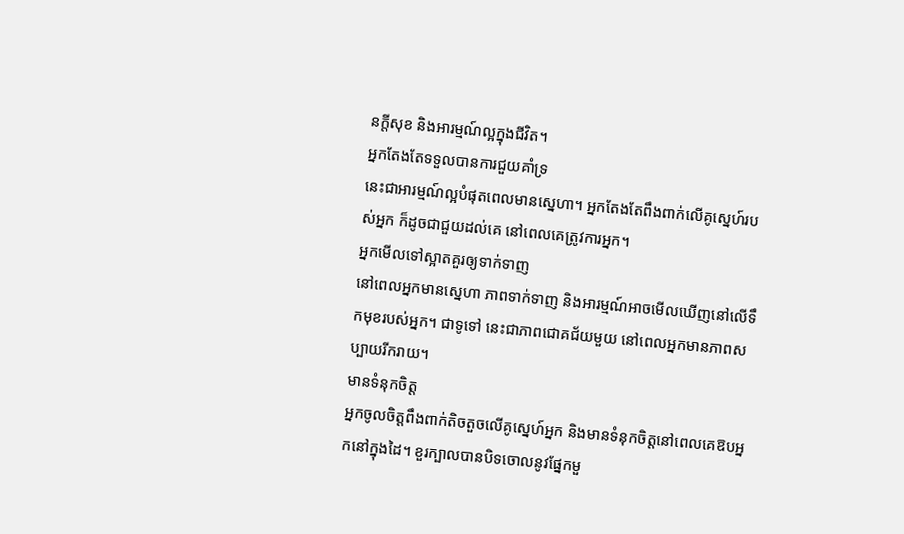នក្តីសុខ និងអារម្មណ៍ល្អក្នុងជីវិត។
អ្នកតែងតែទទួលបានការជួយគាំទ្រ
នេះជាអារម្មណ៍ល្អបំផុតពេលមានស្នេហា។ អ្នកតែងតែពឹងពាក់លើគូស្នេហ៍របស់អ្នក ក៏ដូចជាជួយដល់គេ នៅពេលគេត្រូវការអ្នក។
អ្នកមើលទៅស្អាតគួរឲ្យទាក់ទាញ
នៅពេលអ្នកមានស្នេហា ភាពទាក់ទាញ និងអារម្មណ៍អាចមើលឃើញនៅលើទឹកមុខរបស់អ្នក។ ជាទូទៅ នេះជាភាពជោគជ័យមួយ នៅពេលអ្នកមានភាពសប្បាយរីករាយ។
មានទំនុកចិត្ត
អ្នកចូលចិត្តពឹងពាក់តិចតួចលើគូស្នេហ៍អ្នក និងមានទំនុកចិត្តនៅពេលគេឱបអ្នកនៅក្នុងដៃ។ ខួរក្បាលបានបិទចោលនូវផ្នែកមួ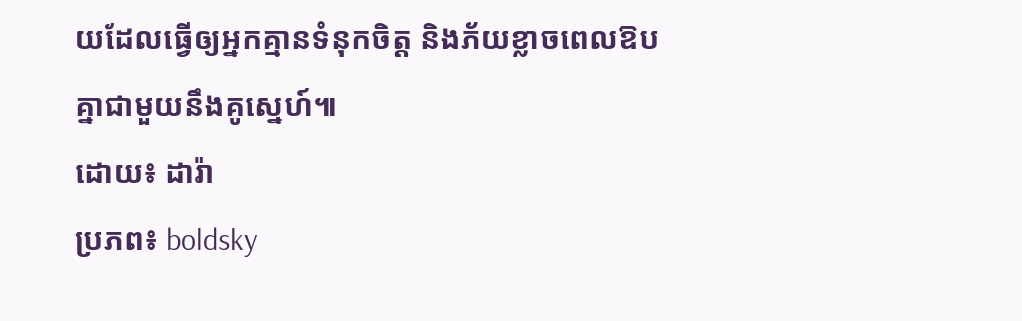យដែលធ្វើឲ្យអ្នកគ្មានទំនុកចិត្ត និងភ័យខ្លាចពេលឱបគ្នាជាមួយនឹងគូស្នេហ៍៕
ដោយ៖ ដារ៉ា
ប្រភព៖ boldsky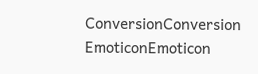ConversionConversion EmoticonEmoticon